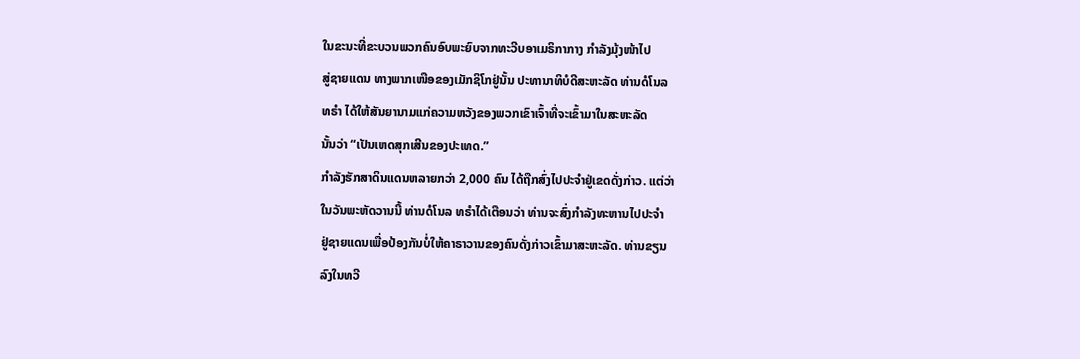ໃນຂະນະທີ່ຂະບວນພວກຄົນອົບພະຍົບຈາກທະວີບອາເມຣິກາກາງ ກຳລັງມຸ້ງໜ້າໄປ
ສູ່ຊາຍແດນ ທາງພາກເໜືອຂອງເມັກຊິໂກຢູ່ນັ້ນ ປະທານາທິບໍດີສະຫະລັດ ທ່ານດໍໂນລ
ທຣຳ ໄດ້ໃຫ້ສັນຍານາມແກ່ຄວາມຫວັງຂອງພວກເຂົາເຈົ້າທີ່ຈະເຂົ້າມາໃນສະຫະລັດ
ນັ້ນວ່າ “ເປັນເຫດສຸກເສີນຂອງປະເທດ.”
ກຳລັງຮັກສາດິນແດນຫລາຍກວ່າ 2,000 ຄົນ ໄດ້ຖືກສົ່ງໄປປະຈຳຢູ່ເຂດດັ່ງກ່າວ. ແຕ່ວ່າ
ໃນວັນພະຫັດວານນີ້ ທ່ານດໍໂນລ ທຣຳໄດ້ເຕືອນວ່າ ທ່ານຈະສົ່ງກຳລັງທະຫານໄປປະຈຳ
ຢູ່ຊາຍແດນເພື່ອປ້ອງກັນບໍ່ໃຫ້ຄາຣາວານຂອງຄົນດັ່ງກ່າວເຂົ້າມາສະຫະລັດ. ທ່ານຂຽນ
ລົງໃນທວີ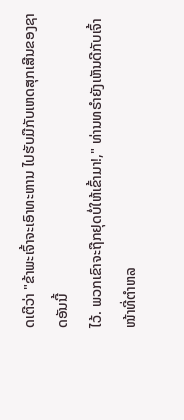ດເຕີວ່າ "ຂ້າພະເຈົ້າຈະເອົາທະຫານ ໄປຮັບມືກັບເຫດສຸກເສີນຂອງຊາດອັນນີ້
ໄວ້. ພວກເຂົາຈະຖືກຢຸດບໍ່ໃຫ້ເຂົ້າມາ!," ທ່ານທຣຳຍັງເຫັນດີກັບເຈົ້າໜ້າທີ່ຕຳຫລ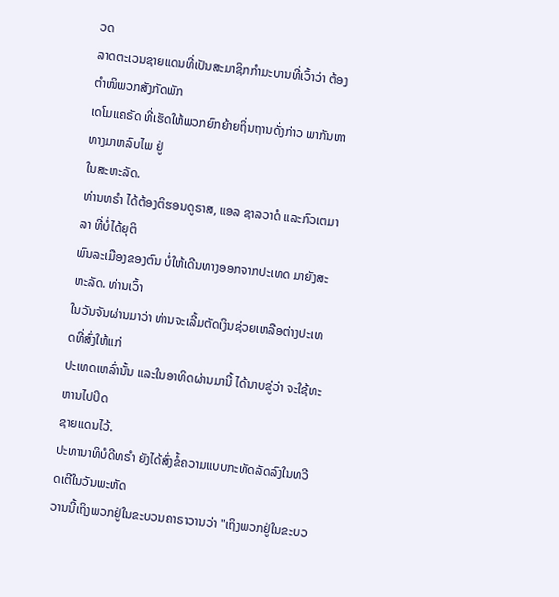ວດ
ລາດຕະເວນຊາຍແດນທີ່ເປັນສະມາຊິກກຳມະບານທີ່ເວົ້າວ່າ ຕ້ອງຕຳໜິພວກສັງກັດພັກ
ເດໂມແຄຣັດ ທີ່ເຮັດໃຫ້ພວກຍົກຍ້າຍຖິ່ນຖານດັ່ງກ່າວ ພາກັນຫາທາງມາຫລົບໄພ ຢູ່
ໃນສະຫະລັດ.
ທ່ານທຣຳ ໄດ້ຕ້ອງຕິຮອນດູຣາສ, ແອລ ຊາລວາດໍ ແລະກົວເຕມາລາ ທີ່ບໍ່ໄດ້ຍຸຕິ
ພົນລະເມືອງຂອງຕົນ ບໍ່ໃຫ້ເດີນທາງອອກຈາກປະເທດ ມາຍັງສະຫະລັດ. ທ່ານເວົ້າ
ໃນວັນຈັນຜ່ານມາວ່າ ທ່ານຈະເລີ້ມຕັດເງິນຊ່ວຍເຫລືອຕ່າງປະເທດທີ່ສົ່ງໃຫ້ແກ່
ປະເທດເຫລົ່ານັ້ນ ແລະໃນອາທິດຜ່ານມານີ້ ໄດ້ນາບຂູ່ວ່າ ຈະໃຊ້ທະຫານໄປປິດ
ຊາຍແດນໄວ້.
ປະທານາທິບໍດີທຣຳ ຍັງໄດ້ສົ່ງຂໍ້ຄວາມແບບກະທັດລັດລົງໃນທວີດເຕີໃນວັນພະຫັດ
ວານນີ້ເຖິງພວກຢູ່ໃນຂະບວນຄາຣາວານວ່າ "ເຖິງພວກຢູ່ໃນຂະບວ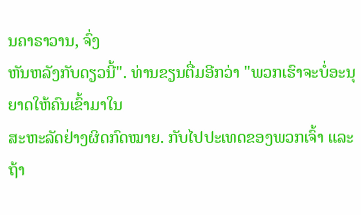ນຄາຣາວານ, ຈົ່ງ
ຫັນຫລັງກັບດຽວນີ້". ທ່ານຂຽນຕື່ມອີກວ່າ "ພວກເຮົາຈະບໍ່ອະນຸ ຍາດໃຫ້ຄົນເຂົ້າມາໃນ
ສະຫະລັດຢ່າງຜິດກົດໝາຍ. ກັບໄປປະເທດຂອງພວກເຈົ້າ ແລະຖ້າ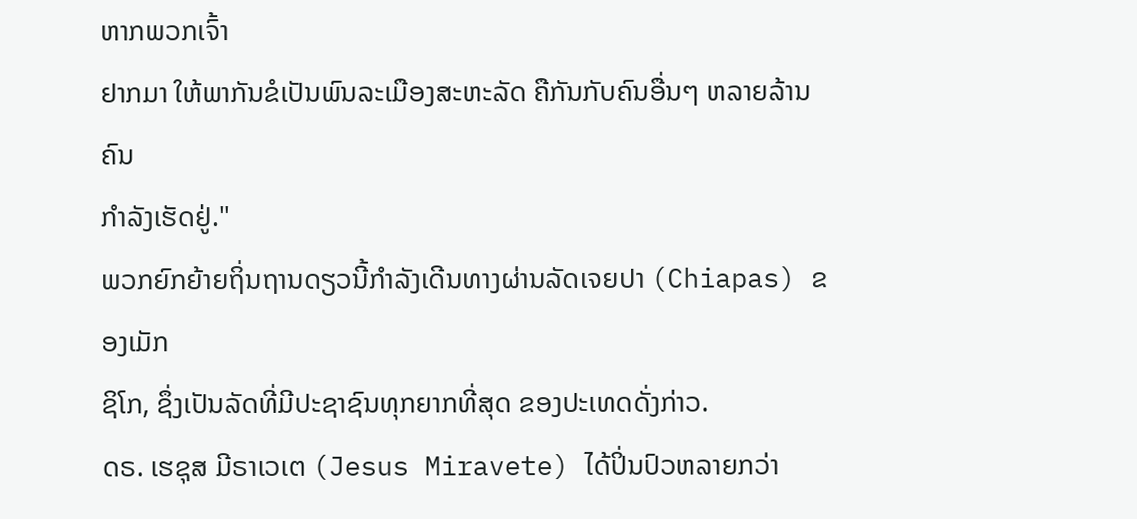ຫາກພວກເຈົ້າ
ຢາກມາ ໃຫ້ພາກັນຂໍເປັນພົນລະເມືອງສະຫະລັດ ຄືກັນກັບຄົນອື່ນໆ ຫລາຍລ້ານຄົນ
ກຳລັງເຮັດຢູ່."
ພວກຍົກຍ້າຍຖິ່ນຖານດຽວນີ້ກຳລັງເດີນທາງຜ່ານລັດເຈຍປາ (Chiapas) ຂອງເມັກ
ຊິໂກ, ຊຶ່ງເປັນລັດທີ່ມີປະຊາຊົນທຸກຍາກທີ່ສຸດ ຂອງປະເທດດັ່ງກ່າວ.
ດຣ. ເຮຊຸສ ມີຣາເວເຕ (Jesus Miravete) ໄດ້ປິ່ນປົວຫລາຍກວ່າ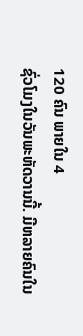120 ຄົນ ພາຍໃນ 4
ຊົ່ວໂມງໃນວັນພະຫັດວານນີ້. ມີຫລາຍຄົນໃນ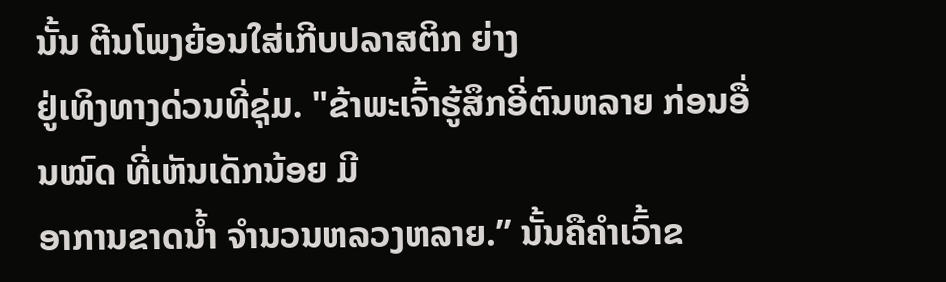ນັ້ນ ຕີນໂພງຍ້ອນໃສ່ເກີບປລາສຕິກ ຍ່າງ
ຢູ່ເທິງທາງດ່ວນທີ່ຊຸ່ມ. "ຂ້າພະເຈົ້າຮູ້ສຶກອີ່ຕົນຫລາຍ ກ່ອນອື່ນໝົດ ທີ່ເຫັນເດັກນ້ອຍ ມີ
ອາການຂາດນ້ຳ ຈຳນວນຫລວງຫລາຍ.” ນັ້ນຄືຄຳເວົ້າຂ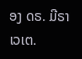ອງ ດຣ. ມີຣາເວເຕ.